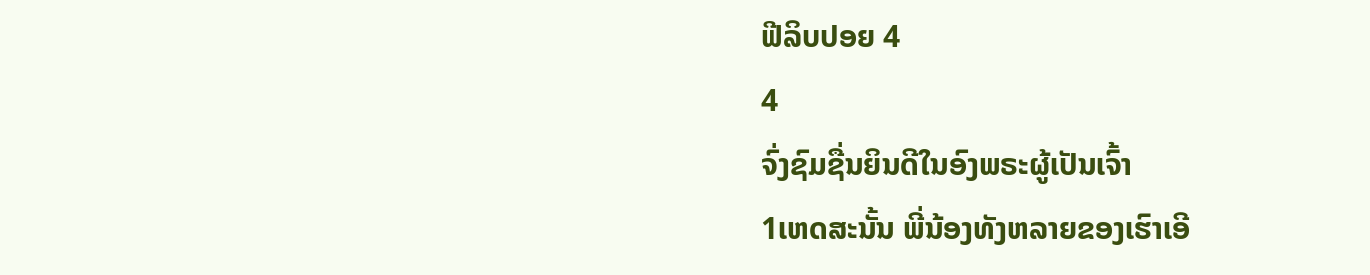ຟີລິບປອຍ 4
4
ຈົ່ງຊົມຊື່ນຍິນດີໃນອົງພຣະຜູ້ເປັນເຈົ້າ
1ເຫດສະນັ້ນ ພີ່ນ້ອງທັງຫລາຍຂອງເຮົາເອີ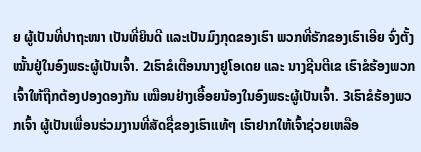ຍ ຜູ້ເປັນທີ່ປາຖະໜາ ເປັນທີ່ຍິນດີ ແລະເປັນມົງກຸດຂອງເຮົາ ພວກທີ່ຮັກຂອງເຮົາເອີຍ ຈົ່ງຕັ້ງໝັ້ນຢູ່ໃນອົງພຣະຜູ້ເປັນເຈົ້າ. 2ເຮົາຂໍເຕືອນນາງຢູໂອເດຍ ແລະ ນາງຊີນຕີເຂ ເຮົາຂໍຮ້ອງພວກເຈົ້າໃຫ້ຖືກຕ້ອງປອງດອງກັນ ເໝືອນຢ່າງເອື້ອຍນ້ອງໃນອົງພຣະຜູ້ເປັນເຈົ້າ. 3ເຮົາຂໍຮ້ອງພວກເຈົ້າ ຜູ້ເປັນເພື່ອນຮ່ວມງານທີ່ສັດຊື່ຂອງເຮົາແທ້ໆ ເຮົາຢາກໃຫ້ເຈົ້າຊ່ວຍເຫລືອ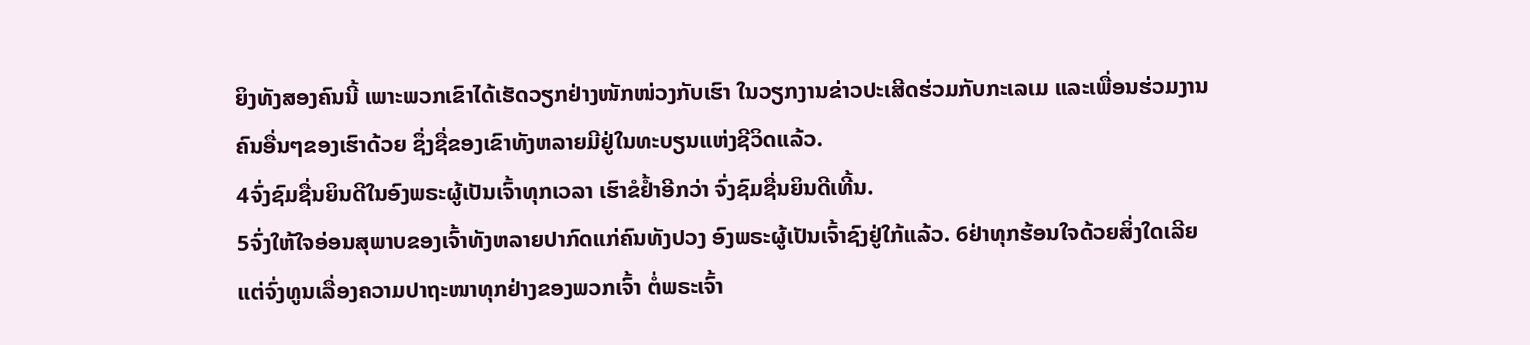ຍິງທັງສອງຄົນນີ້ ເພາະພວກເຂົາໄດ້ເຮັດວຽກຢ່າງໜັກໜ່ວງກັບເຮົາ ໃນວຽກງານຂ່າວປະເສີດຮ່ວມກັບກະເລເມ ແລະເພື່ອນຮ່ວມງານຄົນອື່ນໆຂອງເຮົາດ້ວຍ ຊຶ່ງຊື່ຂອງເຂົາທັງຫລາຍມີຢູ່ໃນທະບຽນແຫ່ງຊີວິດແລ້ວ.
4ຈົ່ງຊົມຊື່ນຍິນດີໃນອົງພຣະຜູ້ເປັນເຈົ້າທຸກເວລາ ເຮົາຂໍຢໍ້າອີກວ່າ ຈົ່ງຊົມຊື່ນຍິນດີເທີ້ນ.
5ຈົ່ງໃຫ້ໃຈອ່ອນສຸພາບຂອງເຈົ້າທັງຫລາຍປາກົດແກ່ຄົນທັງປວງ ອົງພຣະຜູ້ເປັນເຈົ້າຊົງຢູ່ໃກ້ແລ້ວ. 6ຢ່າທຸກຮ້ອນໃຈດ້ວຍສິ່ງໃດເລີຍ ແຕ່ຈົ່ງທູນເລື່ອງຄວາມປາຖະໜາທຸກຢ່າງຂອງພວກເຈົ້າ ຕໍ່ພຣະເຈົ້າ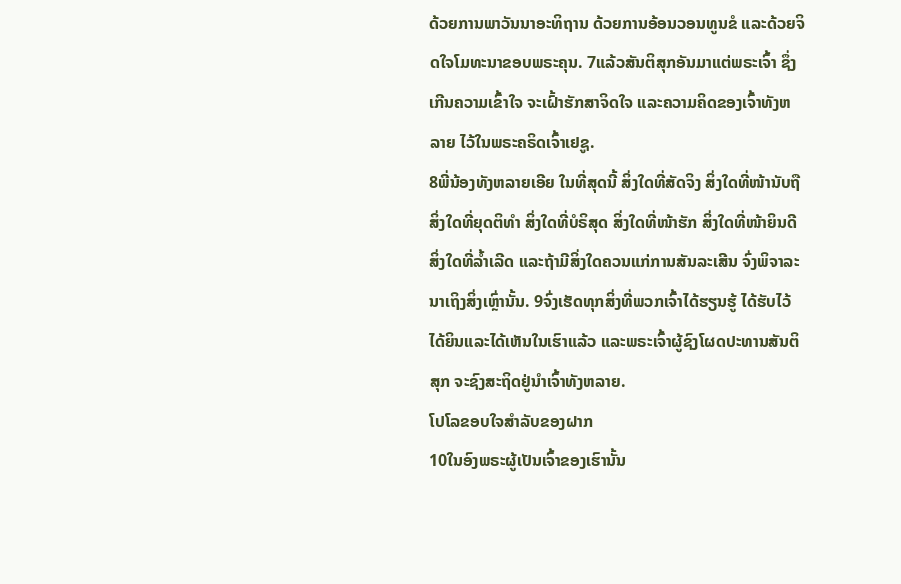ດ້ວຍການພາວັນນາອະທິຖານ ດ້ວຍການອ້ອນວອນທູນຂໍ ແລະດ້ວຍຈິດໃຈໂມທະນາຂອບພຣະຄຸນ. 7ແລ້ວສັນຕິສຸກອັນມາແຕ່ພຣະເຈົ້າ ຊຶ່ງເກີນຄວາມເຂົ້າໃຈ ຈະເຝົ້າຮັກສາຈິດໃຈ ແລະຄວາມຄິດຂອງເຈົ້າທັງຫລາຍ ໄວ້ໃນພຣະຄຣິດເຈົ້າເຢຊູ.
8ພີ່ນ້ອງທັງຫລາຍເອີຍ ໃນທີ່ສຸດນີ້ ສິ່ງໃດທີ່ສັດຈິງ ສິ່ງໃດທີ່ໜ້ານັບຖື ສິ່ງໃດທີ່ຍຸດຕິທຳ ສິ່ງໃດທີ່ບໍຣິສຸດ ສິ່ງໃດທີ່ໜ້າຮັກ ສິ່ງໃດທີ່ໜ້າຍິນດີ ສິ່ງໃດທີ່ລໍ້າເລີດ ແລະຖ້າມີສິ່ງໃດຄວນແກ່ການສັນລະເສີນ ຈົ່ງພິຈາລະນາເຖິງສິ່ງເຫຼົ່ານັ້ນ. 9ຈົ່ງເຮັດທຸກສິ່ງທີ່ພວກເຈົ້າໄດ້ຮຽນຮູ້ ໄດ້ຮັບໄວ້ ໄດ້ຍິນແລະໄດ້ເຫັນໃນເຮົາແລ້ວ ແລະພຣະເຈົ້າຜູ້ຊົງໂຜດປະທານສັນຕິສຸກ ຈະຊົງສະຖິດຢູ່ນຳເຈົ້າທັງຫລາຍ.
ໂປໂລຂອບໃຈສຳລັບຂອງຝາກ
10ໃນອົງພຣະຜູ້ເປັນເຈົ້າຂອງເຮົານັ້ນ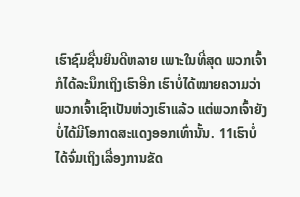ເຮົາຊົມຊື່ນຍິນດີຫລາຍ ເພາະໃນທີ່ສຸດ ພວກເຈົ້າກໍໄດ້ລະນຶກເຖິງເຮົາອີກ ເຮົາບໍ່ໄດ້ໝາຍຄວາມວ່າພວກເຈົ້າເຊົາເປັນຫ່ວງເຮົາແລ້ວ ແຕ່ພວກເຈົ້າຍັງບໍ່ໄດ້ມີໂອກາດສະແດງອອກເທົ່ານັ້ນ. 11ເຮົາບໍ່ໄດ້ຈົ່ມເຖິງເລື່ອງການຂັດ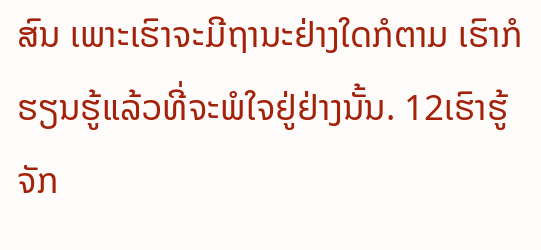ສົນ ເພາະເຮົາຈະມີຖານະຢ່າງໃດກໍຕາມ ເຮົາກໍຮຽນຮູ້ແລ້ວທີ່ຈະພໍໃຈຢູ່ຢ່າງນັ້ນ. 12ເຮົາຮູ້ຈັກ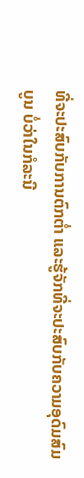ທີ່ຈະປະສົບກັບການຕົກຕໍ່າ ແລະຮູ້ຈັກທີ່ຈະປະສົບກັບຄວາມອຸດົມສົມບູນ ບໍ່ວ່າໃນກໍລະນີ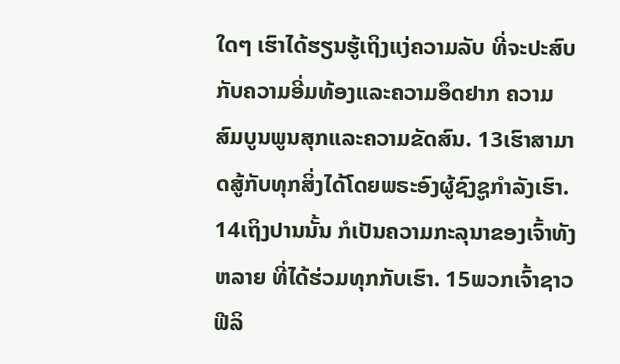ໃດໆ ເຮົາໄດ້ຮຽນຮູ້ເຖິງແງ່ຄວາມລັບ ທີ່ຈະປະສົບກັບຄວາມອີ່ມທ້ອງແລະຄວາມອຶດຢາກ ຄວາມສົມບູນພູນສຸກແລະຄວາມຂັດສົນ. 13ເຮົາສາມາດສູ້ກັບທຸກສິ່ງໄດ້ໂດຍພຣະອົງຜູ້ຊົງຊູກຳລັງເຮົາ.
14ເຖິງປານນັ້ນ ກໍເປັນຄວາມກະລຸນາຂອງເຈົ້າທັງຫລາຍ ທີ່ໄດ້ຮ່ວມທຸກກັບເຮົາ. 15ພວກເຈົ້າຊາວຟີລິ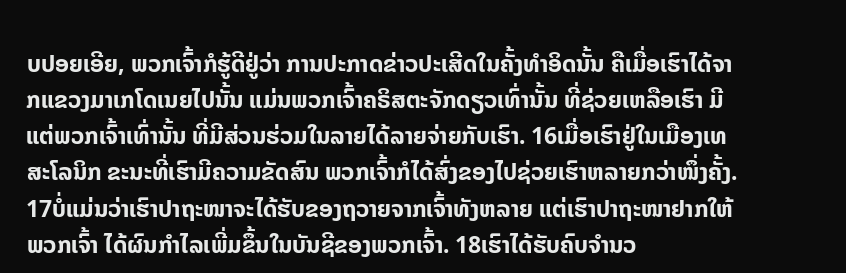ບປອຍເອີຍ, ພວກເຈົ້າກໍຮູ້ດີຢູ່ວ່າ ການປະກາດຂ່າວປະເສີດໃນຄັ້ງທຳອິດນັ້ນ ຄືເມື່ອເຮົາໄດ້ຈາກແຂວງມາເກໂດເນຍໄປນັ້ນ ແມ່ນພວກເຈົ້າຄຣິສຕະຈັກດຽວເທົ່ານັ້ນ ທີ່ຊ່ວຍເຫລືອເຮົາ ມີແຕ່ພວກເຈົ້າເທົ່ານັ້ນ ທີ່ມີສ່ວນຮ່ວມໃນລາຍໄດ້ລາຍຈ່າຍກັບເຮົາ. 16ເມື່ອເຮົາຢູ່ໃນເມືອງເທສະໂລນິກ ຂະນະທີ່ເຮົາມີຄວາມຂັດສົນ ພວກເຈົ້າກໍໄດ້ສົ່ງຂອງໄປຊ່ວຍເຮົາຫລາຍກວ່າໜຶ່ງຄັ້ງ. 17ບໍ່ແມ່ນວ່າເຮົາປາຖະໜາຈະໄດ້ຮັບຂອງຖວາຍຈາກເຈົ້າທັງຫລາຍ ແຕ່ເຮົາປາຖະໜາຢາກໃຫ້ພວກເຈົ້າ ໄດ້ຜົນກຳໄລເພີ່ມຂຶ້ນໃນບັນຊີຂອງພວກເຈົ້າ. 18ເຮົາໄດ້ຮັບຄົບຈຳນວ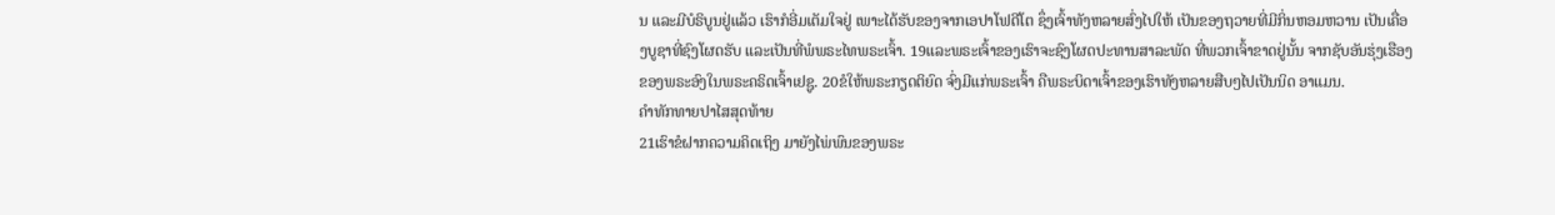ນ ແລະມີບໍຣິບູນຢູ່ແລ້ວ ເຮົາກໍອີ່ມເຕັມໃຈຢູ່ ເພາະໄດ້ຮັບຂອງຈາກເອປາໂຟດີໂຕ ຊຶ່ງເຈົ້າທັງຫລາຍສົ່ງໄປໃຫ້ ເປັນຂອງຖວາຍທີ່ມີກິ່ນຫອມຫວານ ເປັນເຄື່ອງບູຊາທີ່ຊົງໂຜດຮັບ ແລະເປັນທີ່ພໍພຣະໄທພຣະເຈົ້າ. 19ແລະພຣະເຈົ້າຂອງເຮົາຈະຊົງໂຜດປະທານສາລະພັດ ທີ່ພວກເຈົ້າຂາດຢູ່ນັ້ນ ຈາກຊັບອັນຮຸ່ງເຮືອງຂອງພຣະອົງໃນພຣະຄຣິດເຈົ້າເຢຊູ. 20ຂໍໃຫ້ພຣະກຽດຕິຍົດ ຈົ່ງມີແກ່ພຣະເຈົ້າ ຄືພຣະບິດາເຈົ້າຂອງເຮົາທັງຫລາຍສືບໆໄປເປັນນິດ ອາແມນ.
ຄຳທັກທາຍປາໄສສຸດທ້າຍ
21ເຮົາຂໍຝາກຄວາມຄິດເຖິງ ມາຍັງໄພ່ພົນຂອງພຣະ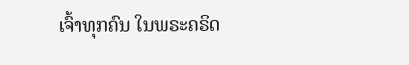ເຈົ້າທຸກຄົນ ໃນພຣະຄຣິດ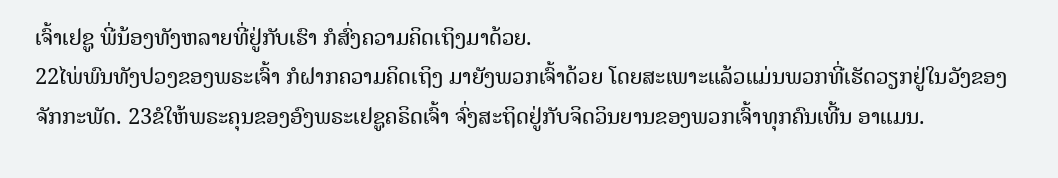ເຈົ້າເຢຊູ ພີ່ນ້ອງທັງຫລາຍທີ່ຢູ່ກັບເຮົາ ກໍສົ່ງຄວາມຄິດເຖິງມາດ້ວຍ.
22ໄພ່ພົນທັງປວງຂອງພຣະເຈົ້າ ກໍຝາກຄວາມຄິດເຖິງ ມາຍັງພວກເຈົ້າດ້ວຍ ໂດຍສະເພາະແລ້ວແມ່ນພວກທີ່ເຮັດວຽກຢູ່ໃນວັງຂອງຈັກກະພັດ. 23ຂໍໃຫ້ພຣະຄຸນຂອງອົງພຣະເຢຊູຄຣິດເຈົ້າ ຈົ່ງສະຖິດຢູ່ກັບຈິດວິນຍານຂອງພວກເຈົ້າທຸກຄົນເທີ້ນ ອາແມນ.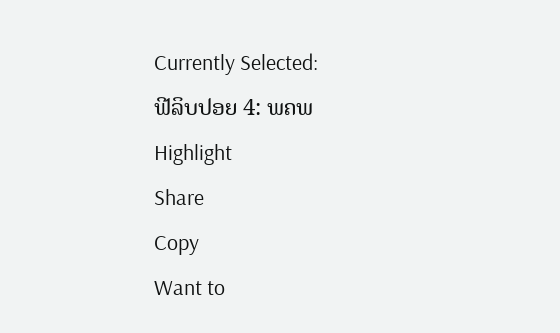Currently Selected:
ຟີລິບປອຍ 4: ພຄພ
Highlight
Share
Copy
Want to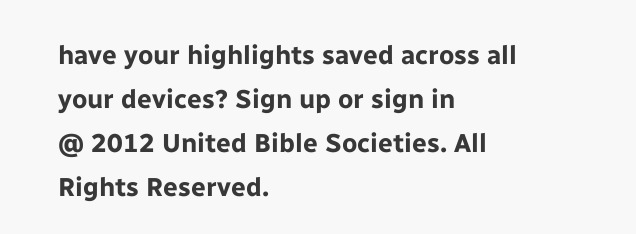have your highlights saved across all your devices? Sign up or sign in
@ 2012 United Bible Societies. All Rights Reserved.